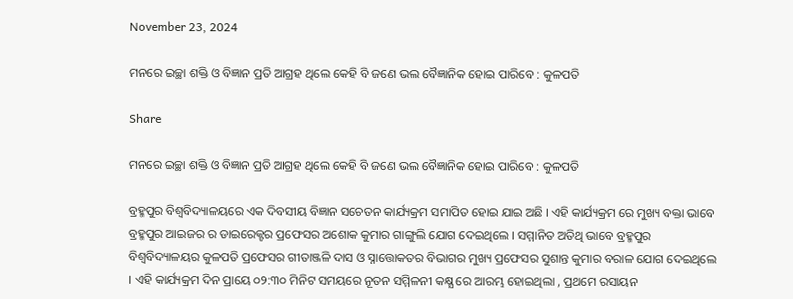November 23, 2024

ମନରେ ଇଚ୍ଛା ଶକ୍ତି ଓ ବିଜ୍ଞାନ ପ୍ରତି ଆଗ୍ରହ ଥିଲେ କେହି ବି ଜଣେ ଭଲ ବୈଜ୍ଞାନିକ ହୋଇ ପାରିବେ : କୁଳପତି

Share

ମନରେ ଇଚ୍ଛା ଶକ୍ତି ଓ ବିଜ୍ଞାନ ପ୍ରତି ଆଗ୍ରହ ଥିଲେ କେହି ବି ଜଣେ ଭଲ ବୈଜ୍ଞାନିକ ହୋଇ ପାରିବେ : କୁଳପତି

ବ୍ରହ୍ମପୁର ବିଶ୍ବବିଦ୍ୟାଳୟରେ ଏକ ଦିବସୀୟ ବିଜ୍ଞାନ ସଚେତନ କାର୍ଯ୍ୟକ୍ରମ ସମାପିତ ହୋଇ ଯାଇ ଅଛି । ଏହି କାର୍ଯ୍ୟକ୍ରମ ରେ ମୁଖ୍ୟ ବକ୍ତା ଭାବେ ବ୍ରହ୍ମପୁର ଆଇଜର ର ଡାଇରେକ୍ଟର ପ୍ରଫେସର ଅଶୋକ କୁମାର ଗାଙ୍ଗୁଲି ଯୋଗ ଦେଇଥିଲେ । ସମ୍ମାନିତ ଅତିଥି ଭାବେ ବ୍ରହ୍ମପୁର ବିଶ୍ବବିଦ୍ୟାଳୟର କୁଳପତି ପ୍ରଫେସର ଗୀତାଞ୍ଜଳି ଦାସ ଓ ସ୍ନାତ୍ତୋକତର ବିଭାଗର ମୁଖ୍ୟ ପ୍ରଫେସର ସୁଶାନ୍ତ କୁମାର ବରାଳ ଯୋଗ ଦେଇଥିଲେ । ଏହି କାର୍ଯ୍ୟକ୍ରମ ଦିନ ପ୍ରାୟେ ୦୨:୩୦ ମିନିଟ ସମୟରେ ନୂତନ ସମ୍ମିଳନୀ କକ୍ଷ୍ଯ ରେ ଆରମ୍ଭ ହୋଇଥିଲା , ପ୍ରଥମେ ରସାୟନ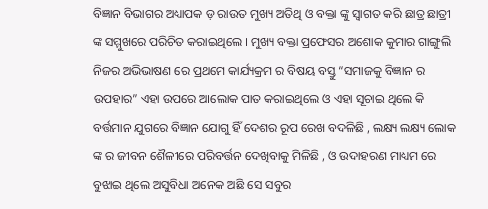ବିଜ୍ଞାନ ବିଭାଗର ଅଧ୍ୟାପକ ଡ଼ ରାଉତ ମୁଖ୍ୟ ଅତିଥି ଓ ବକ୍ତା ଙ୍କୁ ସ୍ଵାଗତ କରି ଛାତ୍ର ଛାତ୍ରୀ ଙ୍କ ସମ୍ମୁଖରେ ପରିଚିତ କରାଇଥିଲେ । ମୁଖ୍ୟ ବକ୍ତା ପ୍ରଫେସର ଅଶୋକ କୁମାର ଗାଙ୍ଗୁଲି ନିଜର ଅଭିଭାଷଣ ରେ ପ୍ରଥମେ କାର୍ଯ୍ୟକ୍ରମ ର ବିଷୟ ବସ୍ତୁ “ସମାଜକୁ ବିଜ୍ଞାନ ର ଉପହାର” ଏହା ଉପରେ ଆଲୋକ ପାତ କରାଇଥିଲେ ଓ ଏହା ସୂଚାଇ ଥିଲେ କି ବର୍ତ୍ତମାନ ଯୁଗରେ ବିଜ୍ଞାନ ଯୋଗୁ ହିଁ ଦେଶର ରୂପ ରେଖ ବଦଳିଛି , ଲକ୍ଷ୍ୟ ଲକ୍ଷ୍ୟ ଲୋକ ଙ୍କ ର ଜୀବନ ଶୈଳୀରେ ପରିବର୍ତ୍ତନ ଦେଖିବାକୁ ମିଳିଛି , ଓ ଉଦାହରଣ ମାଧ୍ୟମ ରେ ବୁଝାଇ ଥିଲେ ଅସୁବିଧା ଅନେକ ଅଛି ସେ ସବୁର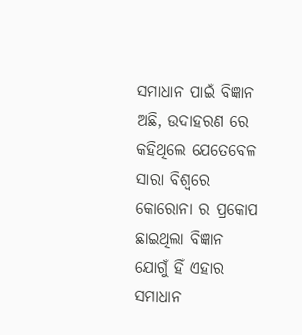ସମାଧାନ ପାଇଁ ବିଜ୍ଞାନ ଅଛି, ଉଦାହରଣ ରେ କହିଥିଲେ ଯେତେବେଳ ସାରା ବିଶ୍ବରେ କୋରୋନା ର ପ୍ରକୋପ ଛାଇଥିଲା ବିଜ୍ଞାନ ଯୋଗୁଁ ହିଁ ଏହାର ସମାଧାନ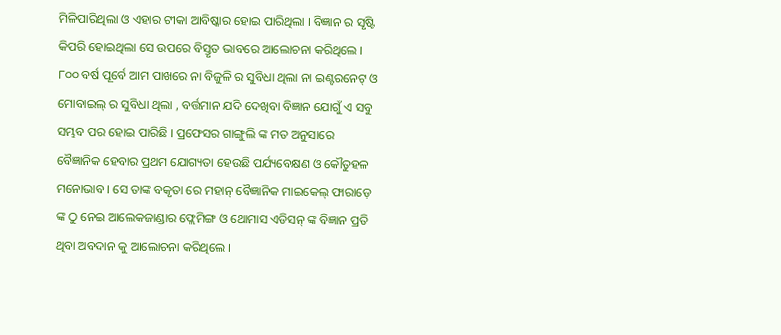ମିଳିପାରିଥିଲା ଓ ଏହାର ଟୀକା ଆବିଷ୍କାର ହୋଇ ପାରିଥିଲା । ବିଜ୍ଞାନ ର ସୃଷ୍ଟି କିପରି ହୋଇଥିଲା ସେ ଉପରେ ବିସ୍ତୃତ ଭାବରେ ଆଲୋଚନା କରିଥିଲେ । ୮୦୦ ବର୍ଷ ପୂର୍ବେ ଆମ ପାଖରେ ନା ବିଜୁଳି ର ସୁବିଧା ଥିଲା ନା ଇଣ୍ଟରନେଟ୍ ଓ ମୋବାଇଲ୍ ର ସୁବିଧା ଥିଲା , ବର୍ତ୍ତମାନ ଯଦି ଦେଖିବା ବିଜ୍ଞାନ ଯୋଗୁଁ ଏ ସବୁ ସମ୍ଭବ ପର ହୋଇ ପାରିଛି । ପ୍ରଫେସର ଗାଙ୍ଗୁଲି ଙ୍କ ମତ ଅନୁସାରେ ବୈଜ୍ଞାନିକ ହେବାର ପ୍ରଥମ ଯୋଗ୍ୟତା ହେଉଛି ପର୍ଯ୍ୟବେକ୍ଷଣ ଓ କୌତୁହଳ ମନୋଭାବ । ସେ ତାଙ୍କ ବକୃତା ରେ ମହାନ୍ ବୈଜ୍ଞାନିକ ମାଇକେଲ୍ ଫାରାଡ଼େ ଙ୍କ ଠୁ ନେଇ ଆଲେକଜାଣ୍ଡାର ଫ୍ଲେମିଙ୍ଗ ଓ ଥୋମାସ ଏଡିସନ୍ ଙ୍କ ବିଜ୍ଞାନ ପ୍ରତି ଥିବା ଅବଦାନ କୁ ଆଲୋଚନା କରିଥିଲେ ।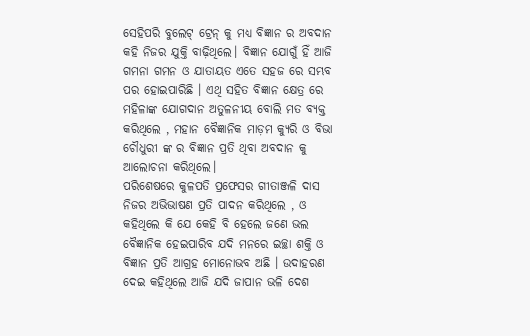ସେହିପରି ବୁଲେଟ୍ ଟ୍ରେନ୍ କୁ ମଧ୍ୟ ବିଜ୍ଞାନ ର ଅବଦାନ କହି ନିଜର ଯୁକ୍ତି ବାଢ଼ିଥିଲେ। ବିଜ୍ଞାନ ଯୋଗୁଁ ହିଁ ଆଜି ଗମନା ଗମନ ଓ ଯାତାୟତ ଏତେ ସହଜ ରେ ସମ୍ଭବ ପର ହୋଇପାରିଛି । ଏଥି ସହିତ ବିଜ୍ଞାନ କ୍ଷେତ୍ର ରେ ମହିଳାଙ୍କ ଯୋଗଦାନ ଅତୁଳନୀୟ ବୋଲି ମତ ବ୍ୟକ୍ତ କରିଥିଲେ , ମହାନ ବୈଜ୍ଞାନିକ ମାଡ଼ମ କ୍ୟୁରି ଓ ବିଭା ଚୌଧୁରୀ ଙ୍କ ର ବିଜ୍ଞାନ ପ୍ରତି ଥିବା ଅବଦାନ କୁ ଆଲୋଚନା କରିଥିଲେ।
ପରିଶେଷରେ କୁଳପତି ପ୍ରଫେସର ଗୀତାଞ୍ଜଳି ଦାସ ନିଜର ଅଭିଭାଷଣ ପ୍ରତି ପାଦନ କରିଥିଲେ , ଓ କହିଥିଲେ କି ଯେ କେହି ବି ହେଲେ ଜଣେ ଭଲ ବୈଜ୍ଞାନିକ ହେଇପାରିବ ଯଦି ମନରେ ଇଚ୍ଛା ଶକ୍ତି ଓ ବିଜ୍ଞାନ ପ୍ରତି ଆଗ୍ରହ ମୋନୋଭବ ଅଛି । ଉଦାହରଣ ଦେଇ କହିଥିଲେ ଆଜି ଯଦି ଜାପାନ ଭଳି ଦେଶ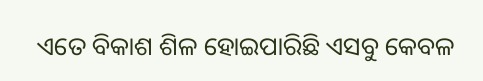ଏତେ ବିକାଶ ଶିଳ ହୋଇପାରିଛି ଏସବୁ କେବଳ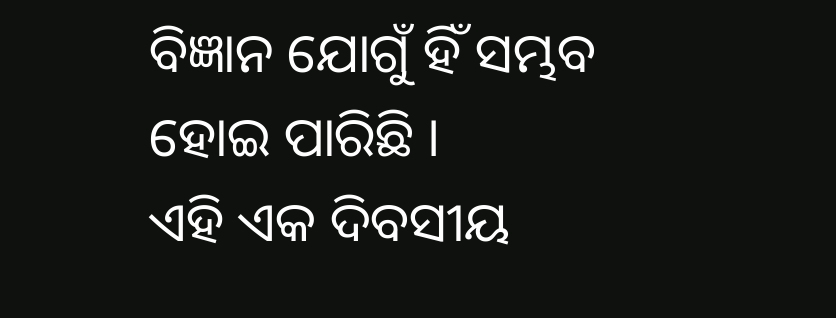ବିଜ୍ଞାନ ଯୋଗୁଁ ହିଁ ସମ୍ଭବ ହୋଇ ପାରିଛି ।
ଏହି ଏକ ଦିବସୀୟ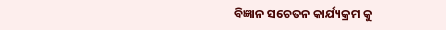ବିଜ୍ଞାନ ସଚେତନ କାର୍ଯ୍ୟକ୍ରମ କୁ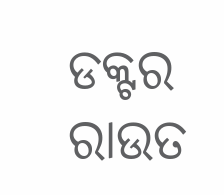ଡକ୍ଟର ରାଉତ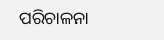ପରିଚାଳନା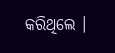କରିଥିଲେ ।